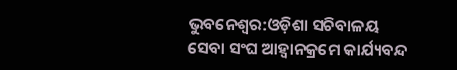ଭୁବନେଶ୍ୱର:ଓଡ଼ିଶା ସଚିବାଳୟ ସେବା ସଂଘ ଆହ୍ବାନକ୍ରମେ କାର୍ଯ୍ୟବନ୍ଦ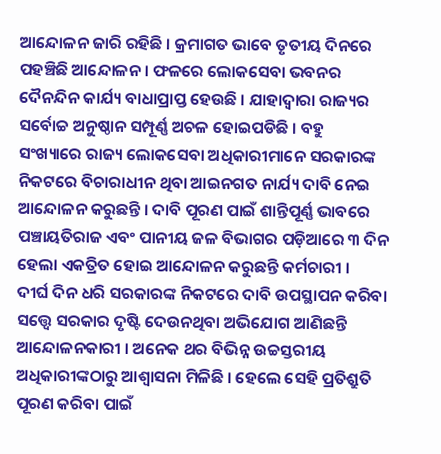ଆନ୍ଦୋଳନ ଜାରି ରହିଛି । କ୍ରମାଗତ ଭାବେ ତୃତୀୟ ଦିନରେ ପହଞ୍ଚିଛି ଆନ୍ଦୋଳନ । ଫଳରେ ଲୋକସେବା ଭବନର ଦୈନନ୍ଦିନ କାର୍ଯ୍ୟ ବାଧାପ୍ରାପ୍ତ ହେଉଛି । ଯାହାଦ୍ୱାରା ରାଜ୍ୟର ସର୍ବୋଚ୍ଚ ଅନୁଷ୍ଠାନ ସମ୍ପୂର୍ଣ୍ଣ ଅଚଳ ହୋଇପଡିଛି । ବହୁ ସଂଖ୍ୟାରେ ରାଜ୍ୟ ଲୋକସେବା ଅଧିକାରୀମାନେ ସରକାରଙ୍କ ନିକଟରେ ବିଚାରାଧୀନ ଥିବା ଆଇନଗତ ନାର୍ଯ୍ୟ ଦାବି ନେଇ ଆନ୍ଦୋଳନ କରୁଛନ୍ତି । ଦାବି ପୂରଣ ପାଇଁ ଶାନ୍ତିପୂର୍ଣ୍ଣ ଭାବରେ ପଞ୍ଚାୟତିରାଜ ଏବଂ ପାନୀୟ ଜଳ ବିଭାଗର ପଡ଼ିଆରେ ୩ ଦିନ ହେଲା ଏକତ୍ରିତ ହୋଇ ଆନ୍ଦୋଳନ କରୁଛନ୍ତି କର୍ମଚାରୀ ।
ଦୀର୍ଘ ଦିନ ଧରି ସରକାରଙ୍କ ନିକଟରେ ଦାବି ଉପସ୍ଥାପନ କରିବା ସତ୍ତ୍ବେ ସରକାର ଦୃଷ୍ଟି ଦେଉନଥିବା ଅଭିଯୋଗ ଆଣିଛନ୍ତି ଆନ୍ଦୋଳନକାରୀ । ଅନେକ ଥର ବିଭିନ୍ନ ଉଚ୍ଚସ୍ତରୀୟ ଅଧିକାରୀଙ୍କଠାରୁ ଆଶ୍ଵାସନା ମିଳିଛି । ହେଲେ ସେହି ପ୍ରତିଶ୍ରୁତି ପୂରଣ କରିବା ପାଇଁ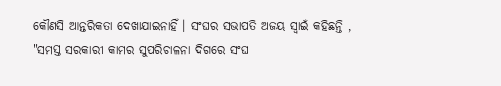କୌଣସି ଆନ୍ତରିକତା ଦେଖାଯାଇନାହିଁ । ସଂଘର ସଭାପତି ଅଜୟ ସ୍ବାଇଁ କହିଛନ୍ତି , "ସମସ୍ତ ସରକାରୀ କାମର ସୁପରିଚାଳନା ଦିଗରେ ସଂଘ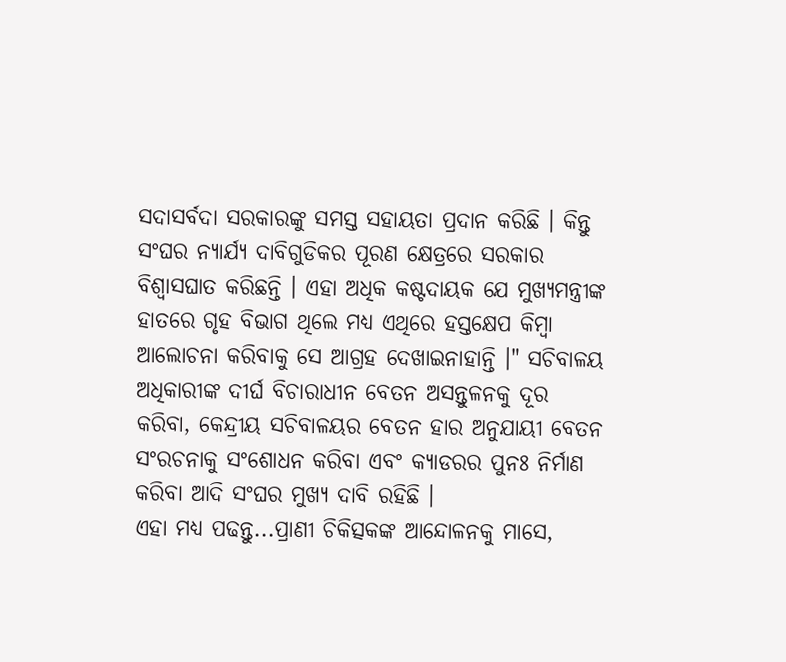ସଦାସର୍ବଦା ସରକାରଙ୍କୁ ସମସ୍ତ ସହାୟତା ପ୍ରଦାନ କରିଛି । କିନ୍ତୁ ସଂଘର ନ୍ୟାର୍ଯ୍ୟ ଦାବିଗୁଡିକର ପୂରଣ କ୍ଷେତ୍ରରେ ସରକାର ବିଶ୍ୱାସଘାତ କରିଛନ୍ତି । ଏହା ଅଧିକ କଷ୍ଟଦାୟକ ଯେ ମୁଖ୍ୟମନ୍ତ୍ରୀଙ୍କ ହାତରେ ଗୃହ ବିଭାଗ ଥିଲେ ମଧ୍ୟ ଏଥିରେ ହସ୍ତକ୍ଷେପ କିମ୍ବା ଆଲୋଚନା କରିବାକୁ ସେ ଆଗ୍ରହ ଦେଖାଇନାହାନ୍ତି ।" ସଚିବାଳୟ ଅଧିକାରୀଙ୍କ ଦୀର୍ଘ ବିଚାରାଧୀନ ବେତନ ଅସନ୍ତୁଳନକୁ ଦୂର କରିବା, କେନ୍ଦ୍ରୀୟ ସଚିବାଳୟର ବେତନ ହାର ଅନୁଯାୟୀ ବେତନ ସଂରଚନାକୁ ସଂଶୋଧନ କରିବା ଏବଂ କ୍ୟାଡରର ପୁନଃ ନିର୍ମାଣ କରିବା ଆଦି ସଂଘର ମୁଖ୍ୟ ଦାବି ରହିଛି ।
ଏହା ମଧ୍ୟ ପଢନ୍ତୁ...ପ୍ରାଣୀ ଚିକିତ୍ସକଙ୍କ ଆନ୍ଦୋଳନକୁ ମାସେ,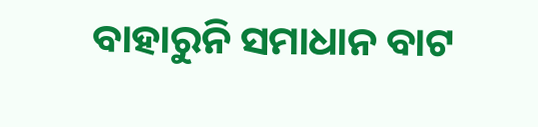ବାହାରୁନି ସମାଧାନ ବାଟ